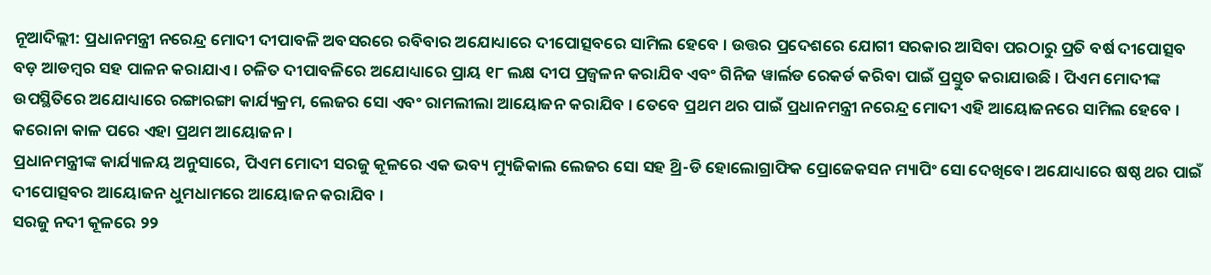ନୂଆଦିଲ୍ଲୀ: ପ୍ରଧାନମନ୍ତ୍ରୀ ନରେନ୍ଦ୍ର ମୋଦୀ ଦୀପାବଳି ଅବସରରେ ରବିବାର ଅଯୋଧ୍ୟାରେ ଦୀପୋତ୍ସବରେ ସାମିଲ ହେବେ । ଉତ୍ତର ପ୍ରଦେଶରେ ଯୋଗୀ ସରକାର ଆସିବା ପରଠାରୁ ପ୍ରତି ବର୍ଷ ଦୀପୋତ୍ସବ ବଡ଼ ଆଡମ୍ୱର ସହ ପାଳନ କରାଯାଏ । ଚଳିତ ଦୀପାବଳିରେ ଅଯୋଧ୍ୟାରେ ପ୍ରାୟ ୧୮ ଲକ୍ଷ ଦୀପ ପ୍ରଜ୍ୱଳନ କରାଯିବ ଏବଂ ଗିନିଜ ୱାର୍ଲଡ ରେକର୍ଡ କରିବା ପାଇଁ ପ୍ରସ୍ତୁତ କରାଯାଉଛି । ପିଏମ ମୋଦୀଙ୍କ ଉପସ୍ଥିତିରେ ଅଯୋଧ୍ୟାରେ ରଙ୍ଗାରଙ୍ଗା କାର୍ଯ୍ୟକ୍ରମ, ଲେଜର ସୋ ଏବଂ ରାମଲୀଲା ଆୟୋଜନ କରାଯିବ । ତେବେ ପ୍ରଥମ ଥର ପାଇଁ ପ୍ରଧାନମନ୍ତ୍ରୀ ନରେନ୍ଦ୍ର ମୋଦୀ ଏହି ଆୟୋଜନରେ ସାମିଲ ହେବେ । କରୋନା କାଳ ପରେ ଏହା ପ୍ରଥମ ଆୟୋଜନ ।
ପ୍ରଧାନମନ୍ତ୍ରୀଙ୍କ କାର୍ଯ୍ୟାଳୟ ଅନୁସାରେ, ପିଏମ ମୋଦୀ ସରଜୁ କୂଳରେ ଏକ ଭବ୍ୟ ମ୍ୟୁଜିକାଲ ଲେଜର ସୋ ସହ ଥ୍ରି-ଡି ହୋଲୋଗ୍ରାଫିକ ପ୍ରୋଜେକସନ ମ୍ୟାପିଂ ସୋ ଦେଖିବେ। ଅଯୋଧ୍ୟାରେ ଷଷ୍ଠ ଥର ପାଇଁ ଦୀପୋତ୍ସବର ଆୟୋଜନ ଧୁମଧାମରେ ଆୟୋଜନ କରାଯିବ ।
ସରଜୁ ନଦୀ କୂଳରେ ୨୨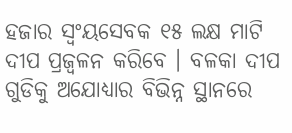ହଜାର ସ୍ୱଂୟସେବକ ୧୫ ଲକ୍ଷ ମାଟି ଦୀପ ପ୍ରଜ୍ୱଳନ କରିବେ । ବଳକା ଦୀପ ଗୁଡିକୁ ଅଯୋଧ୍ୟାର ବିଭିନ୍ନ ସ୍ଥାନରେ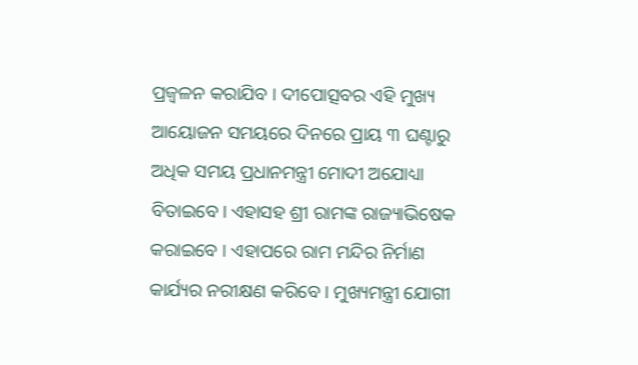ପ୍ରଜ୍ୱଳନ କରାଯିବ । ଦୀପୋତ୍ସବର ଏହି ମୁଖ୍ୟ ଆୟୋଜନ ସମୟରେ ଦିନରେ ପ୍ରାୟ ୩ ଘଣ୍ଟାରୁ ଅଧିକ ସମୟ ପ୍ରଧାନମନ୍ତ୍ରୀ ମୋଦୀ ଅଯୋଧ୍ୟା ବିତାଇବେ। ଏହାସହ ଶ୍ରୀ ରାମଙ୍କ ରାଜ୍ୟାଭିଷେକ କରାଇବେ । ଏହାପରେ ରାମ ମନ୍ଦିର ନିର୍ମାଣ କାର୍ଯ୍ୟର ନରୀକ୍ଷଣ କରିବେ । ମୁଖ୍ୟମନ୍ତ୍ରୀ ଯୋଗୀ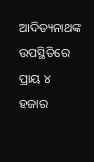ଆଦିତ୍ୟନାଥଙ୍କ ଉପସ୍ଥିତିରେ ପ୍ରାୟ ୪ ହଜାର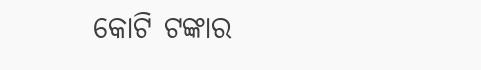କୋଟି ଟଙ୍କାର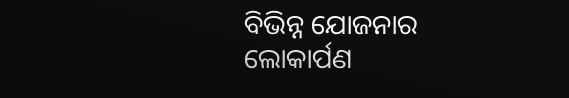ବିଭିନ୍ନ ଯୋଜନାର ଲୋକାର୍ପଣ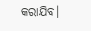କରାଯିବ।